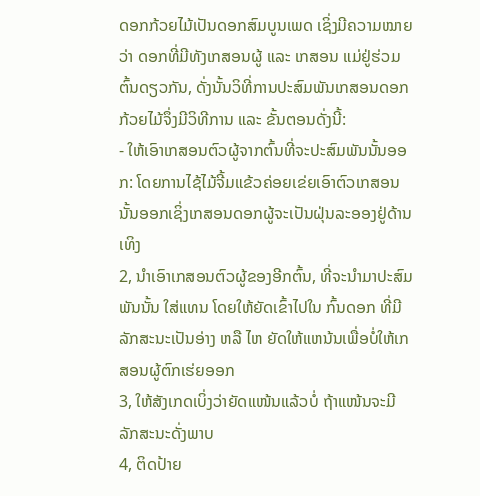ດອກກ້ວຍໄມ້ເປັນດອກສົມບູນເພດ ເຊິ່ງມີຄວາມໝາຍວ່າ ດອກທີ່ມີທັງເກສອນຜູ້ ແລະ ເກສອນ ແມ່ຢູ່ຮ່ວມຕົ້ນດຽວກັນ, ດັ່ງນັ້ນວິທີ່ການປະສົມພັນເກສອນດອກກ້ວຍໄມ້ຈຶ່ງມີວິທີການ ແລະ ຂັ້ນຕອນດັ່ງນີ້:
- ໃຫ້ເອົາເກສອນຕົວຜູ້ຈາກຕົ້ນທີ່ຈະປະສົມພັນນັ້ນອອກ: ໂດຍການໄຊ້ໄມ້ຈີ້ມແຂ້ວຄ່ອຍເຂ່ຍເອົາຕົວເກສອນນັ້ນອອກເຊິ່ງເກສອນດອກຜູ້ຈະເປັນຝຸ່ນລະອອງຢູ່ດ້ານເທິງ
2, ນຳເອົາເກສອນຕົວຜູ້ຂອງອີກຕົ້ນ, ທີ່ຈະນຳມາປະສົມພັນນັ້ນ ໃສ່ແທນ ໂດຍໃຫ້ຍັດເຂົ້າໄປໃນ ກົ້ນດອກ ທີ່ມີລັກສະນະເປັນອ່າງ ຫລື ໄຫ ຍັດໃຫ້ແຫນ້ນເພື່ອບໍ່ໃຫ້ເກສອນຜູ້ຕົກເຮ່ຍອອກ
3, ໃຫ້ສັງເກດເບິ່ງວ່າຍັດແໜ້ນແລ້ວບໍ່ ຖ້າແໜ້ນຈະມີລັກສະນະດັ່ງພາບ
4, ຕິດປ້າຍ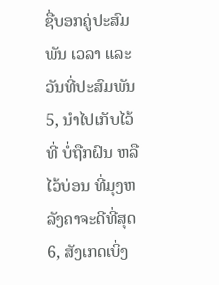ຊື່ບອກຄູ່ປະສົມພັນ ເວລາ ແລະ ວັນທີ່ປະສົມພັນ
5, ນຳໄປເກັບໄວ້ທີ່ ບໍ່ຖືກຝົນ ຫລື ໄວ້ບ່ອນ ທີ່ມຸງຫລັງຄາຈະດີທີ່ສຸດ
6, ສັງເກດເບິ່ງ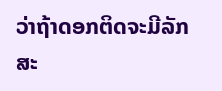ວ່າຖ້າດອກຕິດຈະມີລັກສະ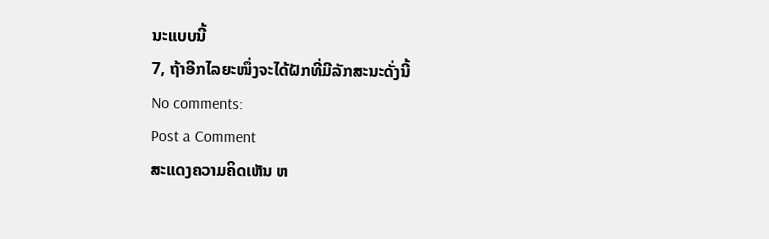ນະແບບນີ້
7, ຖ້າອີກໄລຍະໜຶ່ງຈະໄດ້ຝັກທີ່ມີລັກສະນະດັ່ງນີ້
No comments:
Post a Comment
ສະແດງຄວາມຄິດເຫັນ ຫ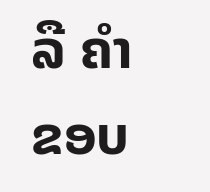ລື ຄຳຂອບ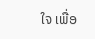ໃຈ ເພື່ອ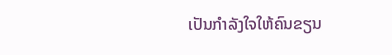ເປັນກຳລັງໃຈໃຫ້ຄົນຂຽນ